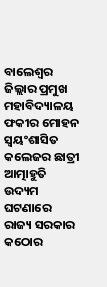ବାଲେଶ୍ଵର ଜିଲ୍ଲାର ପ୍ରମୁଖ ମହାବିଦ୍ୟାଳୟ ଫକୀର ମୋହନ ସ୍ୱୟଂଶାସିତ କଲେଜର ଛାତ୍ରୀ ଆତ୍ମାହୁତି ଉଦ୍ୟମ ଘଟଣାରେ ରାଜ୍ୟ ସରକାର କଠୋର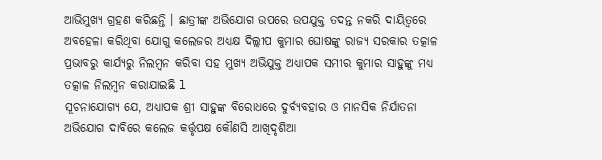ଆଭିମୁଖ୍ୟ ଗ୍ରହଣ କରିଛନ୍ତି । ଛାତ୍ରୀଙ୍କ ଅଭିଯୋଗ ଉପରେ ଉପଯୁକ୍ତ ତଦନ୍ତ ନକରି ଦାୟିତ୍ୱରେ ଅବହେଳା କରିଥିବା ଯୋଗୁ କଲେଜର ଅଧ୍ୟକ୍ଷ ଦିଲ୍ଲୀପ କୁମାର ଘୋଷଙ୍କୁ ରାଜ୍ୟ ସରକାର ତତ୍କାଳ ପ୍ରଭାବରୁ କାର୍ଯ୍ୟରୁ ନିଲମ୍ବନ କରିବା ସହ ମୁଖ୍ୟ ଅଭିଯୁକ୍ତ ଅଧ୍ୟାପକ ସମୀର କୁମାର ସାହୁଙ୍କୁ ମଧ୍ଯ ତତ୍କାଳ ନିଲମ୍ବନ କରାଯାଇଛି l
ସୂଚନାଯୋଗ୍ୟ ଯେ, ଅଧ୍ୟାପକ ଶ୍ରୀ ସାହୁଙ୍କ ବିରୋଧରେ ଦୁର୍ବ୍ୟବହାର ଓ ମାନସିକ ନିର୍ଯାତନା ଅଭିଯୋଗ ଦାବିରେ କଲେଜ କର୍ତ୍ତୃପକ୍ଷ କୌଣସି ଆଖିଦୃଶିଆ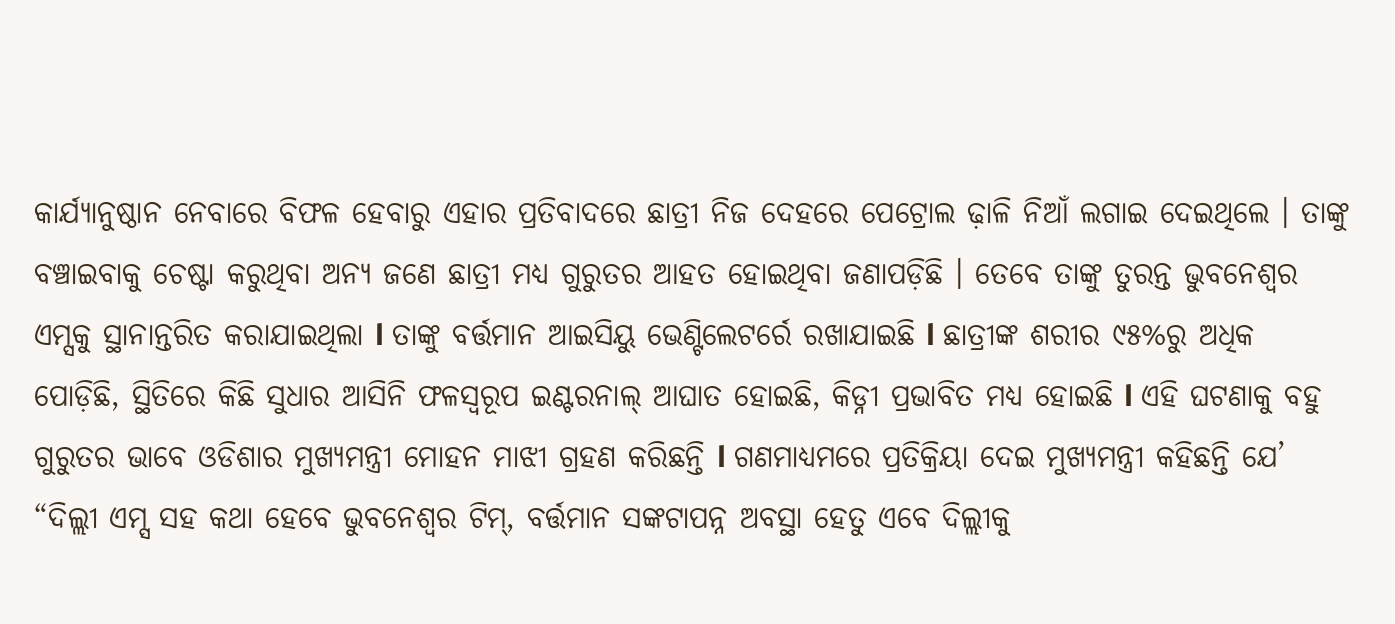କାର୍ଯ୍ୟାନୁଷ୍ଠାନ ନେବାରେ ବିଫଳ ହେବାରୁ ଏହାର ପ୍ରତିବାଦରେ ଛାତ୍ରୀ ନିଜ ଦେହରେ ପେଟ୍ରୋଲ ଢ଼ାଳି ନିଆଁ ଲଗାଇ ଦେଇଥିଲେ । ତାଙ୍କୁ ବଞ୍ଚାଇବାକୁ ଚେଷ୍ଟା କରୁଥିବା ଅନ୍ୟ ଜଣେ ଛାତ୍ରୀ ମଧ୍ୟ ଗୁରୁତର ଆହତ ହୋଇଥିବା ଜଣାପଡ଼ିଛି । ତେବେ ତାଙ୍କୁ ତୁରନ୍ତ ଭୁବନେଶ୍ବର ଏମ୍ସକୁ ସ୍ଥାନାନ୍ତରିତ କରାଯାଇଥିଲା l ତାଙ୍କୁ ବର୍ତ୍ତମାନ ଆଇସିୟୁ ଭେଣ୍ଟିଲେଟର୍ରେ ରଖାଯାଇଛି l ଛାତ୍ରୀଙ୍କ ଶରୀର ୯୫%ରୁ ଅଧିକ ପୋଡ଼ିଛି, ସ୍ଥିତିରେ କିଛି ସୁଧାର ଆସିନି ଫଳସ୍ଵରୂପ ଇଣ୍ଟରନାଲ୍ ଆଘାତ ହୋଇଛି, କିଡ୍ନୀ ପ୍ରଭାବିତ ମଧ୍ଯ ହୋଇଛି l ଏହି ଘଟଣାକୁ ବହୁ ଗୁରୁତର ଭାବେ ଓଡିଶାର ମୁଖ୍ୟମନ୍ତ୍ରୀ ମୋହନ ମାଝୀ ଗ୍ରହଣ କରିଛନ୍ତି l ଗଣମାଧ୍ଯମରେ ପ୍ରତିକ୍ରିୟା ଦେଇ ମୁଖ୍ୟମନ୍ତ୍ରୀ କହିଛନ୍ତି ଯେ’ “ଦିଲ୍ଲୀ ଏମ୍ସ ସହ କଥା ହେବେ ଭୁବନେଶ୍ବର ଟିମ୍, ବର୍ତ୍ତମାନ ସଙ୍କଟାପନ୍ନ ଅବସ୍ଥା ହେତୁ ଏବେ ଦିଲ୍ଲୀକୁ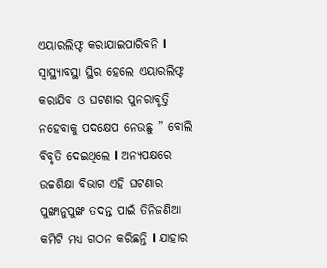ଏୟାରଲିଫ୍ଟ କରାଯାଇପାରିବନି l ସ୍ବାସ୍ଥ୍ୟାବସ୍ଥା ସ୍ଥିର ହେଲେ ଏୟାରଲିଫ୍ଟ କରାଯିବ ଓ ଘଟଣାର ପୁନରାବୃତ୍ତି ନହେବାକୁ ପଦକ୍ଷେପ ନେଉଛୁ ” ବୋଲି ବିବୃତି ଦେଇଥିଲେ l ଅନ୍ୟପକ୍ଷରେ ଉଚ୍ଚଶିକ୍ଷା ବିଭାଗ ଏହି ଘଟଣାର ପୁଙ୍ଖାନୁପୁଙ୍ଖ ତଦନ୍ତ ପାଇଁ ତିନିଜଣିଆ କମିଟି ମଧ୍ଯ ଗଠନ କରିଛନ୍ତି l ଯାହାର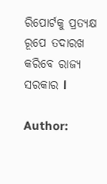ରିପୋର୍ଟକୁ ପ୍ରତ୍ୟକ୍ଷ ରୂପେ ତଦାରଖ କରିବେ ରାଜ୍ୟ ସରକାର l

Author: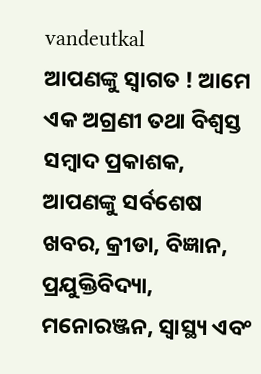vandeutkal
ଆପଣଙ୍କୁ ସ୍ଵାଗତ ! ଆମେ ଏକ ଅଗ୍ରଣୀ ତଥା ବିଶ୍ୱସ୍ତ ସମ୍ବାଦ ପ୍ରକାଶକ, ଆପଣଙ୍କୁ ସର୍ବଶେଷ ଖବର, କ୍ରୀଡା, ବିଜ୍ଞାନ, ପ୍ରଯୁକ୍ତିବିଦ୍ୟା, ମନୋରଞ୍ଜନ, ସ୍ୱାସ୍ଥ୍ୟ ଏବଂ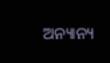ଅନ୍ୟାନ୍ୟ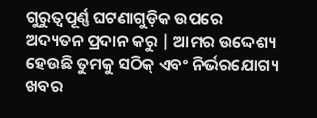ଗୁରୁତ୍ୱପୂର୍ଣ୍ଣ ଘଟଣାଗୁଡ଼ିକ ଉପରେ ଅଦ୍ୟତନ ପ୍ରଦାନ କରୁ | ଆମର ଉଦ୍ଦେଶ୍ୟ ହେଉଛି ତୁମକୁ ସଠିକ୍ ଏବଂ ନିର୍ଭରଯୋଗ୍ୟ ଖବର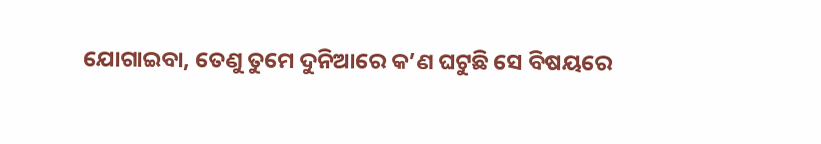ଯୋଗାଇବା, ତେଣୁ ତୁମେ ଦୁନିଆରେ କ’ଣ ଘଟୁଛି ସେ ବିଷୟରେ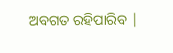ଅବଗତ ରହିପାରିବ |